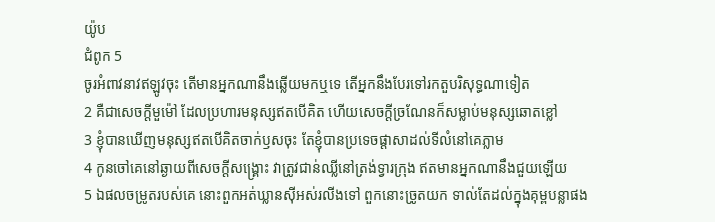យ៉ូប
ជំពូក 5
ចូរអំពាវនាវឥឡូវចុះ តើមានអ្នកណានឹងឆ្លើយមកឬទេ តើអ្នកនឹងបែរទៅរកតួបរិសុទ្ធណាទៀត
2 គឺជាសេចក្ដីមួម៉ៅ ដែលប្រហារមនុស្សឥតបើគិត ហើយសេចក្ដីច្រណែនក៏សម្លាប់មនុស្សឆោតខ្លៅ
3 ខ្ញុំបានឃើញមនុស្សឥតបើគិតចាក់ឫសចុះ តែខ្ញុំបានប្រទេចផ្តាសាដល់ទីលំនៅគេភ្លាម
4 កូនចៅគេនៅឆ្ងាយពីសេចក្ដីសង្គ្រោះ វាត្រូវជាន់ឈ្លីនៅត្រង់ទ្វារក្រុង ឥតមានអ្នកណានឹងជួយឡើយ
5 ឯផលចម្រូតរបស់គេ នោះពួកអត់ឃ្លានស៊ីអស់រលីងទៅ ពួកនោះច្រូតយក ទាល់តែដល់ក្នុងគុម្ពបន្លាផង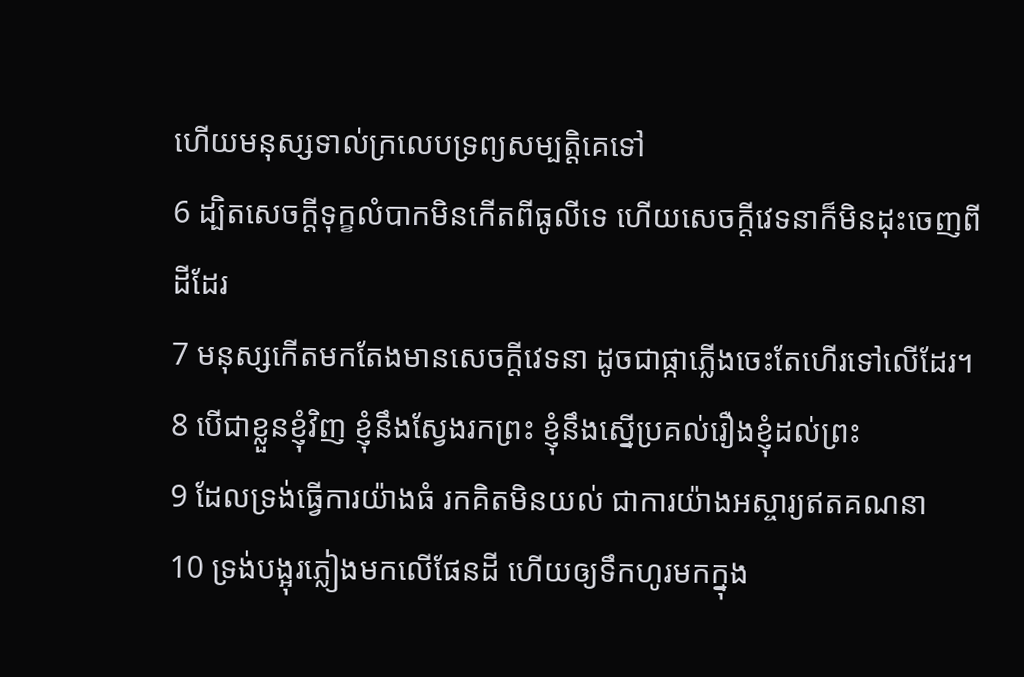ហើយមនុស្សទាល់ក្រលេបទ្រព្យសម្បត្តិគេទៅ
6 ដ្បិតសេចក្ដីទុក្ខលំបាកមិនកើតពីធូលីទេ ហើយសេចក្ដីវេទនាក៏មិនដុះចេញពីដីដែរ
7 មនុស្សកើតមកតែងមានសេចក្ដីវេទនា ដូចជាផ្កាភ្លើងចេះតែហើរទៅលើដែរ។
8 បើជាខ្លួនខ្ញុំវិញ ខ្ញុំនឹងស្វែងរកព្រះ ខ្ញុំនឹងស្នើប្រគល់រឿងខ្ញុំដល់ព្រះ
9 ដែលទ្រង់ធ្វើការយ៉ាងធំ រកគិតមិនយល់ ជាការយ៉ាងអស្ចារ្យឥតគណនា
10 ទ្រង់បង្អុរភ្លៀងមកលើផែនដី ហើយឲ្យទឹកហូរមកក្នុង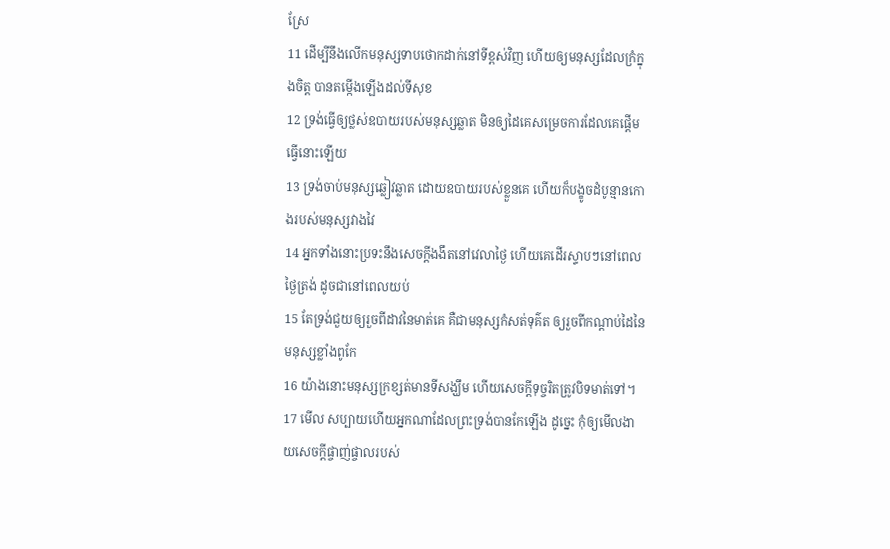ស្រែ
11 ដើម្បីនឹងលើកមនុស្សទាបថោកដាក់នៅទីខ្ពស់វិញ ហើយឲ្យមនុស្សដែលក្រំក្នុងចិត្ត បានតម្កើងឡើងដល់ទីសុខ
12 ទ្រង់ធ្វើឲ្យថ្លស់ឧបាយរបស់មនុស្សឆ្លាត មិនឲ្យដៃគេសម្រេចការដែលគេផ្តើមធ្វើនោះឡើយ
13 ទ្រង់ចាប់មនុស្សឆ្លៀវឆ្លាត ដោយឧបាយរបស់ខ្លួនគេ ហើយក៏បង្ខូចដំបូន្មានកោងរបស់មនុស្សវាងវៃ
14 អ្នកទាំងនោះប្រទះនឹងសេចក្ដីងងឹតនៅវេលាថ្ងៃ ហើយគេដើរស្ទាបៗនៅពេលថ្ងៃត្រង់ ដូចជានៅពេលយប់
15 តែទ្រង់ជួយឲ្យរួចពីដាវនៃមាត់គេ គឺជាមនុស្សកំសត់ទុគ៌ត ឲ្យរួចពីកណ្តាប់ដៃនៃមនុស្សខ្លាំងពូកែ
16 យ៉ាងនោះមនុស្សក្រខ្សត់មានទីសង្ឃឹម ហើយសេចក្ដីទុច្ចរិតត្រូវបិទមាត់ទៅ។
17 មើល សប្បាយហើយអ្នកណាដែលព្រះទ្រង់បានកែឡើង ដូច្នេះ កុំឲ្យមើលងាយសេចក្ដីផ្ចាញ់ផ្ចាលរបស់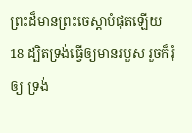ព្រះដ៏មានព្រះចេស្តាបំផុតឡើយ
18 ដ្បិតទ្រង់ធ្វើឲ្យមានរបួស រួចក៏រុំឲ្យ ទ្រង់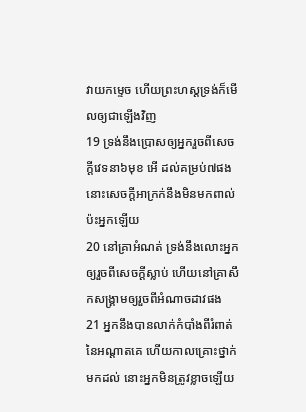វាយកម្ទេច ហើយព្រះហស្តទ្រង់ក៏មើលឲ្យជាឡើងវិញ
19 ទ្រង់នឹងប្រោសឲ្យអ្នករួចពីសេចក្ដីវេទនា៦មុខ អើ ដល់គម្រប់៧ផង នោះសេចក្ដីអាក្រក់នឹងមិនមកពាល់ប៉ះអ្នកឡើយ
20 នៅគ្រាអំណត់ ទ្រង់នឹងលោះអ្នកឲ្យរួចពីសេចក្ដីស្លាប់ ហើយនៅគ្រាសឹកសង្គ្រាមឲ្យរួចពីអំណាចដាវផង
21 អ្នកនឹងបានលាក់កំបាំងពីរំពាត់នៃអណ្តាតគេ ហើយកាលគ្រោះថ្នាក់មកដល់ នោះអ្នកមិនត្រូវខ្លាចឡើយ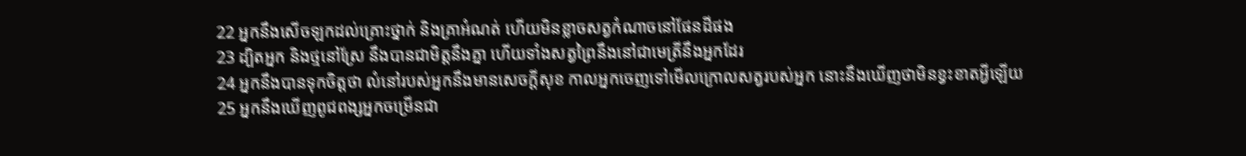22 អ្នកនឹងសើចឡកដល់គ្រោះថ្នាក់ និងគ្រាអំណត់ ហើយមិនខ្លាចសត្វកំណាចនៅផែនដីផង
23 ដ្បិតអ្នក និងថ្មនៅស្រែ នឹងបានជាមិត្តនឹងគ្នា ហើយទាំងសត្វព្រៃនឹងនៅជាមេត្រីនឹងអ្នកដែរ
24 អ្នកនឹងបានទុកចិត្តថា លំនៅរបស់អ្នកនឹងមានសេចក្ដីសុខ កាលអ្នកចេញទៅមើលក្រោលសត្វរបស់អ្នក នោះនឹងឃើញថាមិនខ្វះខាតអ្វីឡើយ
25 អ្នកនឹងឃើញពូជពង្សអ្នកចម្រើនជា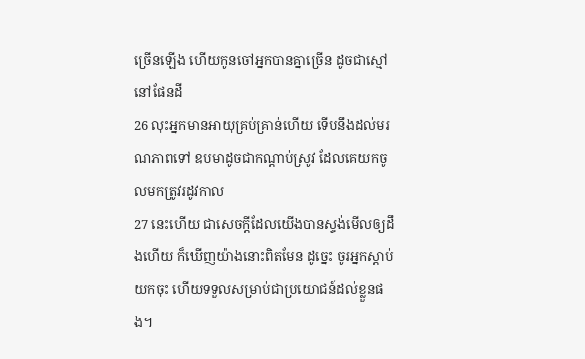ច្រើនឡើង ហើយកូនចៅអ្នកបានគ្នាច្រើន ដូចជាស្មៅនៅផែនដី
26 លុះអ្នកមានអាយុគ្រប់គ្រាន់ហើយ ទើបនឹងដល់មរណភាពទៅ ឧបមាដូចជាកណ្តាប់ស្រូវ ដែលគេយកចូលមកត្រូវរដូវកាល
27 នេះហើយ ជាសេចក្ដីដែលយើងបានស្ទង់មើលឲ្យដឹងហើយ ក៏ឃើញយ៉ាងនោះពិតមែន ដូច្នេះ ចូរអ្នកស្តាប់យកចុះ ហើយទទួលសម្រាប់ជាប្រយោជន៍ដល់ខ្លួនផង។